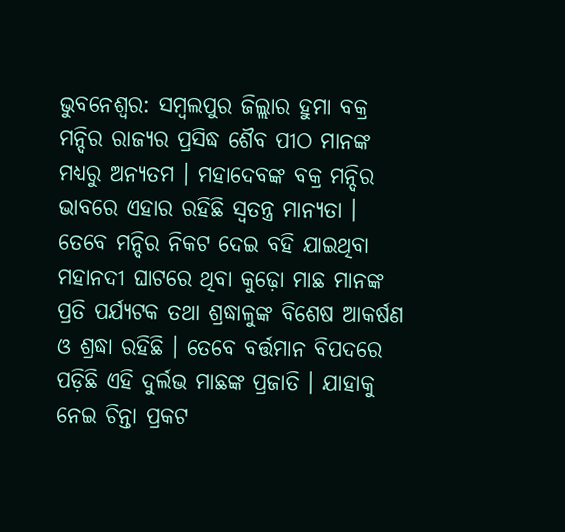ଭୁବନେଶ୍ବର: ସମ୍ବଲପୁର ଜିଲ୍ଲାର ହୁମା ବକ୍ର ମନ୍ଦିର ରାଜ୍ୟର ପ୍ରସିଦ୍ଧ ଶୈବ ପୀଠ ମାନଙ୍କ ମଧ୍ୟରୁ ଅନ୍ୟତମ । ମହାଦେବଙ୍କ ବକ୍ର ମନ୍ଦିର ଭାବରେ ଏହାର ରହିଛି ସ୍ବତନ୍ତ୍ର ମାନ୍ୟତା । ତେବେ ମନ୍ଦିର ନିକଟ ଦେଇ ବହି ଯାଇଥିବା ମହାନଦୀ ଘାଟରେ ଥିବା କୁଢ଼ୋ ମାଛ ମାନଙ୍କ ପ୍ରତି ପର୍ଯ୍ୟଟକ ତଥା ଶ୍ରଦ୍ଧାଳୁଙ୍କ ବିଶେଷ ଆକର୍ଷଣ ଓ ଶ୍ରଦ୍ଧା ରହିଛି । ତେବେ ବର୍ତ୍ତମାନ ବିପଦରେ ପଡ଼ିଛି ଏହି ଦୁର୍ଲଭ ମାଛଙ୍କ ପ୍ରଜାତି । ଯାହାକୁ ନେଇ ଚିନ୍ତା ପ୍ରକଟ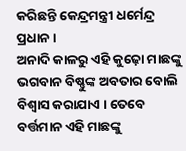କରିଛନ୍ତି କେନ୍ଦ୍ରମନ୍ତ୍ରୀ ଧର୍ମେନ୍ଦ୍ର ପ୍ରଧାନ ।
ଅନାଦି କାଳରୁ ଏହି କୁଢ଼ୋ ମାଛଙ୍କୁ ଭଗବାନ ବିଷ୍ଣୁଙ୍କ ଅବତାର ବୋଲି ବିଶ୍ବାସ କରାଯାଏ । ତେବେ ବର୍ତ୍ତମାନ ଏହି ମାଛଙ୍କୁ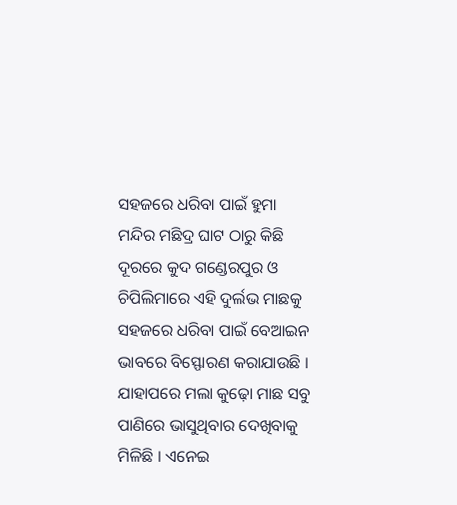ସହଜରେ ଧରିବା ପାଇଁ ହୁମା ମନ୍ଦିର ମଛିଦ୍ର ଘାଟ ଠାରୁ କିଛି ଦୂରରେ କୁଦ ଗଣ୍ଡେରପୁର ଓ ଚିପିଲିମାରେ ଏହି ଦୁର୍ଲଭ ମାଛକୁ ସହଜରେ ଧରିବା ପାଇଁ ବେଆଇନ ଭାବରେ ବିସ୍ଫୋରଣ କରାଯାଉଛି । ଯାହାପରେ ମଲା କୁଢ଼ୋ ମାଛ ସବୁ ପାଣିରେ ଭାସୁଥିବାର ଦେଖିବାକୁ ମିଳିଛି । ଏନେଇ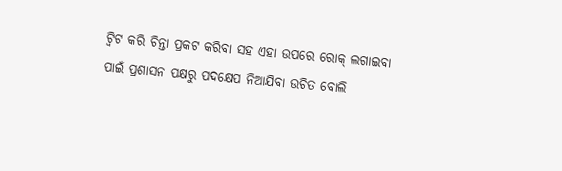ଟ୍ବିଟ କରି ଚିନ୍ତା ପ୍ରକଟ କରିବା ସହ ଏହା ଉପରେ ରୋକ୍ ଲଗାଇବା ପାଇଁ ପ୍ରଶାସନ ପକ୍ଷରୁ ପଦକ୍ଷେପ ନିଆଯିବା ଉଚିତ ବୋଲି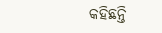କହିଛନ୍ତି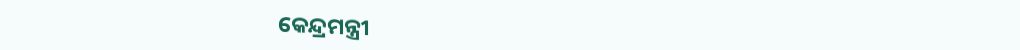କେନ୍ଦ୍ରମନ୍ତ୍ରୀ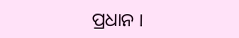ପ୍ରଧାନ ।